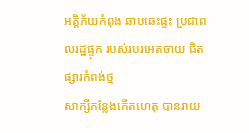អគ្គិភ័យកំពុង ឆាបឆេះផ្ទះ ប្រជាពលរដ្ឋផ្ទុក របស់របរអេតចាយ ជិតផ្សារកំពង់ថ្ម
សាក្សីកន្លែងកើតហេតុ បានរាយ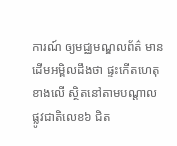ការណ៍ ឲ្យមជ្ឈមណ្ឌលព័ត៌ មានដើមអម្ពិលដឹងថា ផ្ទះកើតហេតុខាងលើ ស្ថិតនៅតាមបណ្តាល ផ្លូវជាតិលេខ៦ ជិត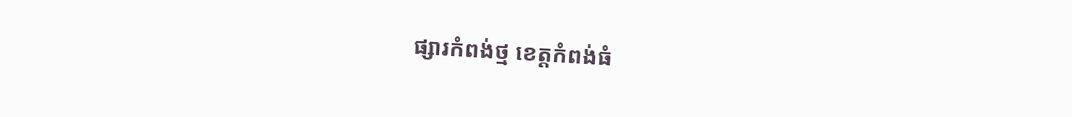ផ្សារកំពង់ថ្ម ខេត្តកំពង់ធំ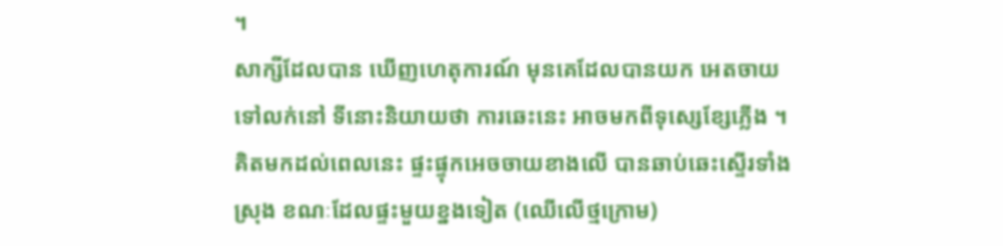។
សាក្សីដែលបាន ឃើញហេតុការណ៍ មុនគេដែលបានយក អេតចាយទៅលក់នៅ ទីនោះនិយាយថា ការឆេះនេះ អាចមកពីទុស្សេខ្សែភ្លើង ។ គិតមកដល់ពេលនេះ ផ្ទះផ្ទុកអេចចាយខាងលើ បានឆាប់ឆេះស្ទើរទាំងស្រុង ខណៈដែលផ្ទះមួយខ្នងទៀត (ឈើលើថ្មក្រោម)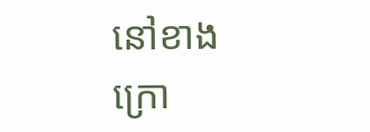នៅខាងក្រោ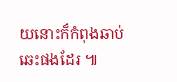យនោះក៏កំពុងឆាប់ឆេះផងដែរ ៕